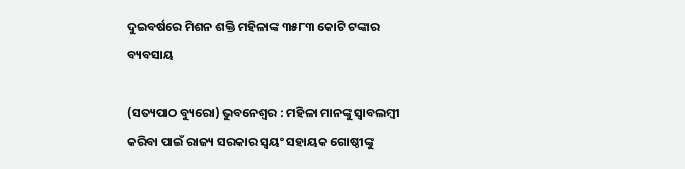ଦୁଇବର୍ଷରେ ମିଶନ ଶକ୍ତି ମହିଳାଙ୍କ ୩୫୮୩ କୋଟି ଟଙ୍କାର ବ୍ୟବସାୟ

(ସତ୍ୟପାଠ ବ୍ୟୁରୋ) ଭୁବନେଶ୍ବର : ମହିଳା ମାନଙ୍କୁ ସ୍ୱାବଲମ୍ବୀ କରିବା ପାଇଁ ରାଜ୍ୟ ସରକାର ସ୍ୱୟଂ ସହାୟକ ଗୋଷ୍ଠୀଙ୍କୁ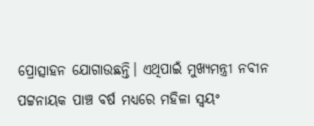ପ୍ରୋତ୍ସାହନ ଯୋଗାଉଛନ୍ତି। ଏଥିପାଇଁ ମୁଖ୍ୟମନ୍ତ୍ରୀ ନବୀନ ପଟ୍ଟନାୟକ ପାଞ୍ଚ ବର୍ଷ ମଧ୍ୟରେ ମହିଳା ସ୍ୱୟଂ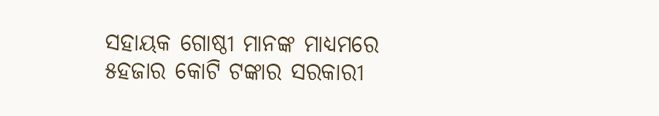ସହାୟକ ଗୋଷ୍ଠୀ ମାନଙ୍କ ମାଧ୍ୟମରେ ୫ହଜାର କୋଟି ଟଙ୍କାର ସରକାରୀ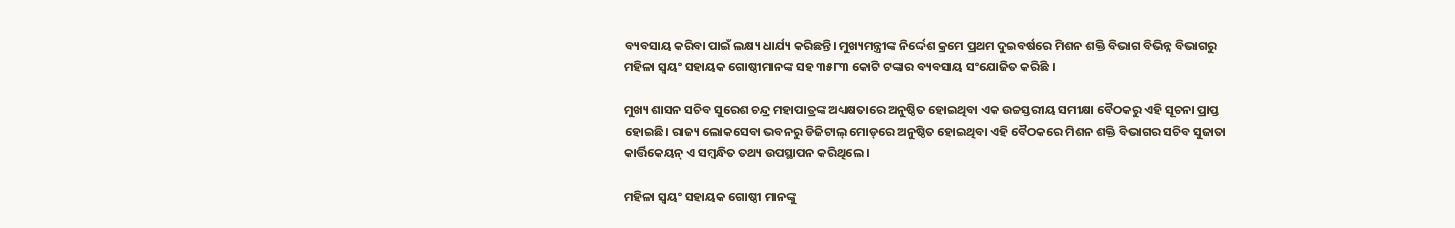ବ୍ୟବସାୟ କରିବା ପାଇଁ ଲକ୍ଷ୍ୟ ଧାର୍ଯ୍ୟ କରିଛନ୍ତି। ମୁଖ୍ୟମନ୍ତ୍ରୀଙ୍କ ନିର୍ଦ୍ଦେଶ କ୍ରମେ ପ୍ରଥମ ଦୁଇବର୍ଷରେ ମିଶନ ଶକ୍ତି ବିଭାଗ ବିଭିନ୍ନ ବିଭାଗରୁ ମହିଳା ସ୍ୱୟଂ ସହାୟକ ଗୋଷ୍ଠୀମାନଙ୍କ ସହ ୩୫୮୩ କୋଟି ଟଙ୍କାର ବ୍ୟବସାୟ ସଂଯୋଜିତ କରିଛି ।

ମୁଖ୍ୟ ଶାସନ ସଚିବ ସୁରେଶ ଚନ୍ଦ୍ର ମହାପାତ୍ରଙ୍କ ଅଧ୍ୟକ୍ଷତାରେ ଅନୁଷ୍ଠିତ ହୋଇଥିବା ଏକ ଉଚ୍ଚସ୍ତରୀୟ ସମୀକ୍ଷା ବୈଠକରୁ ଏହି ସୂଚନା ପ୍ରାପ୍ତ ହୋଇଛି। ରାଜ୍ୟ ଲୋକସେବା ଭବନରୁ ଡିଜିଟାଲ୍‌ ମୋଡ୍‌ରେ ଅନୁଷ୍ଠିତ ହୋଇଥିବା ଏହି ବୈଠକରେ ମିଶନ ଶକ୍ତି ବିଭାଗର ସଚିବ ସୁଜାତା କାର୍ତ୍ତିକେୟନ୍‌ ଏ ସମ୍ବନ୍ଧିତ ତଥ୍ୟ ଉପସ୍ଥାପନ କରିଥିଲେ ।

ମହିଳା ସ୍ୱୟଂ ସହାୟକ ଗୋଷ୍ଠୀ ମାନଙ୍କୁ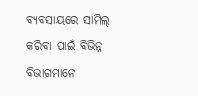ବ୍ୟବସାୟରେ ସାମିଲ୍‌ କରିବା ପାଇଁ ବିଭିନ୍ନ ବିଭାଗମାନେ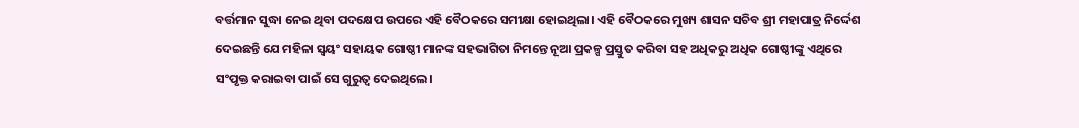ବର୍ତ୍ତମାନ ସୁଦ୍ଧା ନେଇ ଥିବା ପଦକ୍ଷେପ ଉପରେ ଏହି ବୈଠକରେ ସମୀକ୍ଷା ହୋଇଥିଲା। ଏହି ବୈଠକରେ ମୁଖ୍ୟ ଶାସନ ସଚିବ ଶ୍ରୀ ମହାପାତ୍ର ନିର୍ଦ୍ଦେଶ ଦେଇଛନ୍ତି ଯେ ମହିଳା ସ୍ବୟଂ ସହାୟକ ଗୋଷ୍ଠୀ ମାନଙ୍କ ସହଭାଗିତା ନିମନ୍ତେ ନୂଆ ପ୍ରକଳ୍ପ ପ୍ରସ୍ତୁତ କରିବା ସହ ଅଧିକରୁ ଅଧିକ ଗୋଷ୍ଠୀଙ୍କୁ ଏଥିରେ ସଂପୃକ୍ତ କରାଇବା ପାଇଁ ସେ ଗୁରୁତ୍ବ ଦେଇଥିଲେ।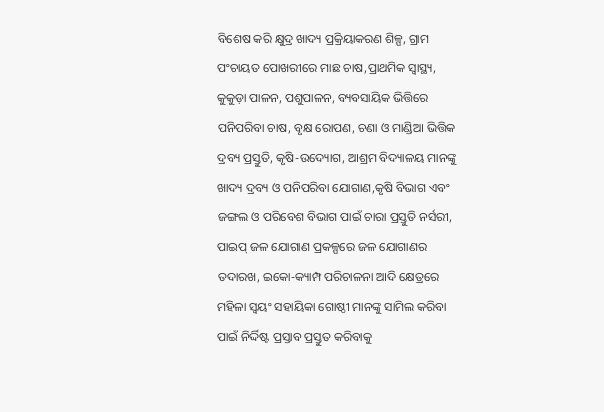ବିଶେଷ କରି କ୍ଷୁଦ୍ର ଖାଦ୍ୟ ପ୍ରକ୍ରିୟାକରଣ ଶିଳ୍ପ, ଗ୍ରାମ ପଂଚାୟତ ପୋଖରୀରେ ମାଛ ଚାଷ,ପ୍ରାଥମିକ ସ୍ୱାସ୍ଥ୍ୟ, କୁକୁଡ଼ା ପାଳନ, ପଶୁପାଳନ, ବ୍ୟବସାୟିକ ଭିତ୍ତିରେ ପନିପରିବା ଚାଷ, ବୃକ୍ଷ ରୋପଣ, ଚଣା ଓ ମାଣ୍ଡିଆ ଭିତ୍ତିକ ଦ୍ରବ୍ୟ ପ୍ରସ୍ତୁତି, କୃଷି-ଉଦ୍ୟୋଗ, ଆଶ୍ରମ ବିଦ୍ୟାଳୟ ମାନଙ୍କୁ ଖାଦ୍ୟ ଦ୍ରବ୍ୟ ଓ ପନିପରିବା ଯୋଗାଣ,କୃଷି ବିଭାଗ ଏବଂ ଜଙ୍ଗଲ ଓ ପରିବେଶ ବିଭାଗ ପାଇଁ ଚାରା ପ୍ରସ୍ତୁତି ନର୍ସରୀ, ପାଇପ୍‌ ଜଳ ଯୋଗାଣ ପ୍ରକଳ୍ପରେ ଜଳ ଯୋଗାଣର ତଦାରଖ, ଇକୋ-କ୍ୟାମ୍ପ ପରିଚାଳନା ଆଦି କ୍ଷେତ୍ରରେ ମହିଳା ସ୍ୱୟଂ ସହାୟିକା ଗୋଷ୍ଠୀ ମାନଙ୍କୁ ସାମିଲ କରିବା ପାଇଁ ନିର୍ଦ୍ଦିଷ୍ଟ ପ୍ରସ୍ତାବ ପ୍ରସ୍ତୁତ କରିବାକୁ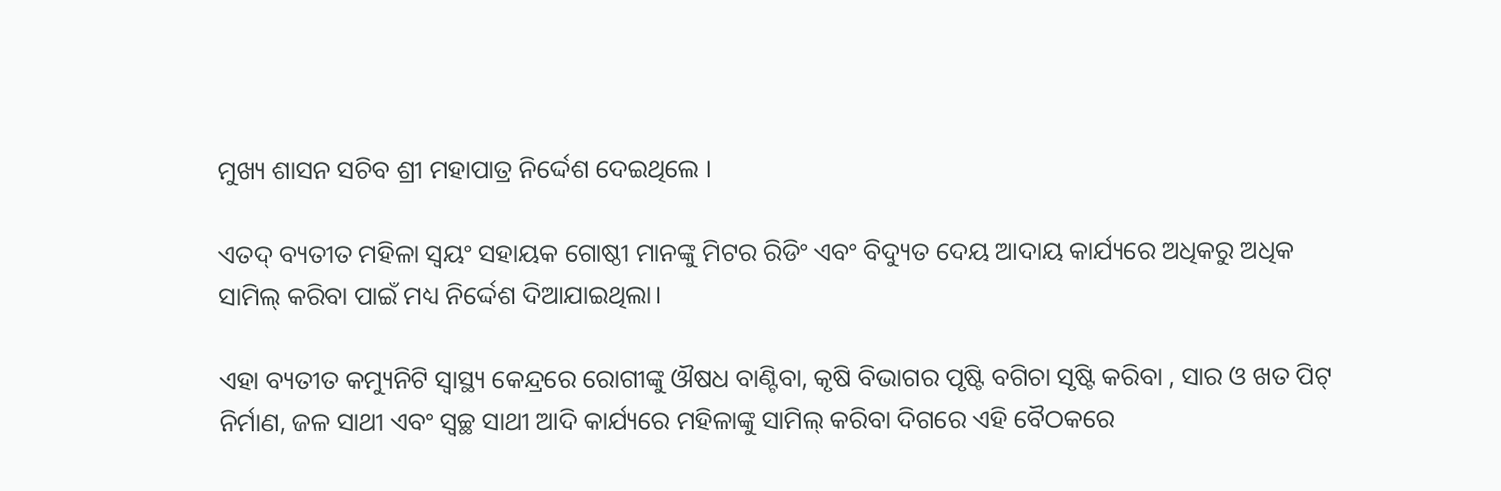ମୁଖ୍ୟ ଶାସନ ସଚିବ ଶ୍ରୀ ମହାପାତ୍ର ନିର୍ଦ୍ଦେଶ ଦେଇଥିଲେ ।

ଏତଦ୍ ବ୍ୟତୀତ ମହିଳା ସ୍ବୟଂ ସହାୟକ ଗୋଷ୍ଠୀ ମାନଙ୍କୁ ମିଟର ରିଡିଂ ଏବଂ ବିଦ୍ୟୁତ ଦେୟ ଆଦାୟ କାର୍ଯ୍ୟରେ ଅଧିକରୁ ଅଧିକ ସାମିଲ୍‌ କରିବା ପାଇଁ ମଧ୍ୟ ନିର୍ଦ୍ଦେଶ ଦିଆଯାଇଥିଲା।

ଏହା ବ୍ୟତୀତ କମ୍ୟୁନିଟି ସ୍ୱାସ୍ଥ୍ୟ କେନ୍ଦ୍ରରେ ରୋଗୀଙ୍କୁ ଔଷଧ ବାଣ୍ଟିବା, କୃଷି ବିଭାଗର ପୃଷ୍ଟି ବଗିଚା ସୃଷ୍ଟି କରିବା , ସାର ଓ ଖତ ପିଟ୍‌ ନିର୍ମାଣ, ଜଳ ସାଥୀ ଏବଂ ସ୍ୱଚ୍ଛ ସାଥୀ ଆଦି କାର୍ଯ୍ୟରେ ମହିଳାଙ୍କୁ ସାମିଲ୍‌ କରିବା ଦିଗରେ ଏହି ବୈଠକରେ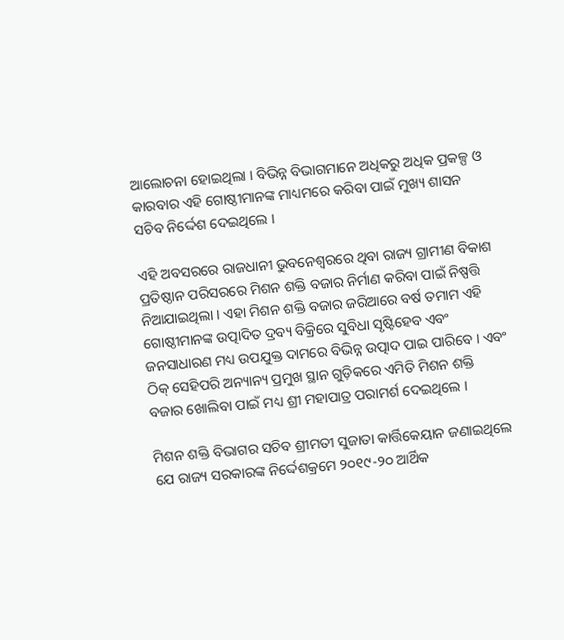ଆଲୋଚନା ହୋଇଥିଲା । ବିଭିନ୍ନ ବିଭାଗମାନେ ଅଧିକରୁ ଅଧିକ ପ୍ରକଳ୍ପ ଓ କାରବାର ଏହି ଗୋଷ୍ଠୀମାନଙ୍କ ମାଧ୍ୟମରେ କରିବା ପାଇଁ ମୁଖ୍ୟ ଶାସନ ସଚିବ ନିର୍ଦ୍ଦେଶ ଦେଇଥିଲେ ।

ଏହି ଅବସରରେ ରାଜଧାନୀ ଭୁବନେଶ୍ୱରରେ ଥିବା ରାଜ୍ୟ ଗ୍ରାମୀଣ ବିକାଶ ପ୍ରତିଷ୍ଠାନ ପରିସରରେ ମିଶନ ଶକ୍ତି ବଜାର ନିର୍ମାଣ କରିବା ପାଇଁ ନିଷ୍ପତ୍ତି ନିଆଯାଇଥିଲା । ଏହା ମିଶନ ଶକ୍ତି ବଜାର ଜରିଆରେ ବର୍ଷ ତମାମ ଏହି ଗୋଷ୍ଠୀମାନଙ୍କ ଉତ୍ପାଦିତ ଦ୍ରବ୍ୟ ବିକ୍ରିରେ ସୁବିଧା ସୃଷ୍ଟିହେବ ଏବଂ ଜନସାଧାରଣ ମଧ୍ୟ ଉପଯୁକ୍ତ ଦାମରେ ବିଭିନ୍ନ ଉତ୍ପାଦ ପାଇ ପାରିବେ । ଏବଂ ଠିକ୍ ସେହିପରି ଅନ୍ୟାନ୍ୟ ପ୍ରମୁଖ ସ୍ଥାନ ଗୁଡ଼ିକରେ ଏମିତି ମିଶନ ଶକ୍ତି ବଜାର ଖୋଲିବା ପାଇଁ ମଧ୍ୟ ଶ୍ରୀ ମହାପାତ୍ର ପରାମର୍ଶ ଦେଇଥିଲେ ।

ମିଶନ ଶକ୍ତି ବିଭାଗର ସଚିବ ଶ୍ରୀମତୀ ସୁଜାତା କାର୍ତ୍ତିକେୟାନ ଜଣାଇଥିଲେ ଯେ ରାଜ୍ୟ ସରକାରଙ୍କ ନିର୍ଦ୍ଦେଶକ୍ରମେ ୨୦୧୯-୨୦ ଆର୍ଥିକ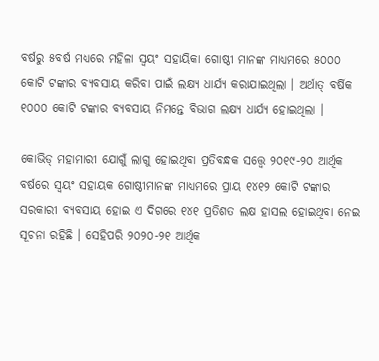ବର୍ଷରୁ ୫ବର୍ଷ ମଧ୍ୟରେ ମହିଳା ସ୍ୱୟଂ ସହାୟିକା ଗୋଷ୍ଠୀ ମାନଙ୍କ ମାଧ୍ୟମରେ ୫୦୦୦ କୋଟି ଟଙ୍କାର ବ୍ୟବସାୟ କରିବା ପାଇଁ ଲକ୍ଷ୍ୟ ଧାର୍ଯ୍ୟ କରାଯାଇଥିଲା । ଅର୍ଥାତ୍ ବର୍ଷିକ ୧୦୦୦ କୋଟି ଟଙ୍କାର ବ୍ୟବସାୟ ନିମନ୍ତେ ବିଭାଗ ଲକ୍ଷ୍ୟ ଧାର୍ଯ୍ୟ ହୋଇଥିଲା ।

କୋଭିଡ୍‌ ମହାମାରୀ ଯୋଗୁଁ ଲାଗୁ ହୋଇଥିବା ପ୍ରତିବନ୍ଧକ ସତ୍ତ୍ବେ ୨୦୧୯-୨୦ ଆର୍ଥିକ ବର୍ଷରେ ସ୍ଵୟଂ ସହାୟକ ଗୋଷ୍ଠୀମାନଙ୍କ ମାଧ୍ୟମରେ ପ୍ରାୟ ୧୪୧୨ କୋଟି ଟଙ୍କାର ସରକାରୀ ବ୍ୟବସାୟ ହୋଇ ଏ ଦିଗରେ ୧୪୧ ପ୍ରତିଶତ ଲକ୍ଷ ହାସଲ ହୋଇଥିବା ନେଇ ସୂଚନା ରହିଛି । ସେହିପରି ୨୦୨୦-୨୧ ଆର୍ଥିକ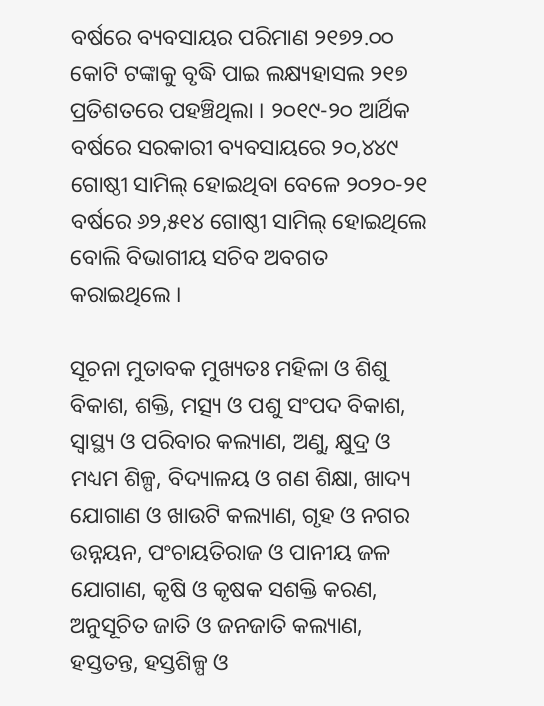ବର୍ଷରେ ବ୍ୟବସାୟର ପରିମାଣ ୨୧୭୨.୦୦ କୋଟି ଟଙ୍କାକୁ ବୃଦ୍ଧି ପାଇ ଲକ୍ଷ୍ୟହାସଲ ୨୧୭ ପ୍ରତିଶତରେ ପହଞ୍ଚିଥିଲା । ୨୦୧୯-୨୦ ଆର୍ଥିକ ବର୍ଷରେ ସରକାରୀ ବ୍ୟବସାୟରେ ୨୦,୪୪୯ ଗୋଷ୍ଠୀ ସାମିଲ୍‌ ହୋଇଥିବା ବେଳେ ୨୦୨୦-୨୧ ବର୍ଷରେ ୬୨,୫୧୪ ଗୋଷ୍ଠୀ ସାମିଲ୍‌ ହୋଇଥିଲେ ବୋଲି ବିଭାଗୀୟ ସଚିବ ଅବଗତ କରାଇଥିଲେ ।

ସୂଚନା ମୁତାବକ ମୁଖ୍ୟତଃ ମହିଳା ଓ ଶିଶୁ ବିକାଶ, ଶକ୍ତି, ମତ୍ସ୍ୟ ଓ ପଶୁ ସଂପଦ ବିକାଶ, ସ୍ୱାସ୍ଥ୍ୟ ଓ ପରିବାର କଲ୍ୟାଣ, ଅଣୁ, କ୍ଷୁଦ୍ର ଓ ମଧ୍ୟମ ଶିଳ୍ପ, ବିଦ୍ୟାଳୟ ଓ ଗଣ ଶିକ୍ଷା, ଖାଦ୍ୟ ଯୋଗାଣ ଓ ଖାଉଟି କଲ୍ୟାଣ, ଗୃହ ଓ ନଗର ଉନ୍ନୟନ, ପଂଚାୟତିରାଜ ଓ ପାନୀୟ ଜଳ ଯୋଗାଣ, କୃଷି ଓ କୃଷକ ସଶକ୍ତି କରଣ, ଅନୁସୂଚିତ ଜାତି ଓ ଜନଜାତି କଲ୍ୟାଣ, ହସ୍ତତନ୍ତ, ହସ୍ତଶିଳ୍ପ ଓ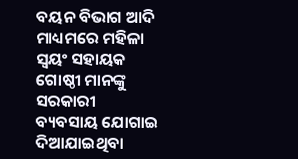ବୟନ ବିଭାଗ ଆଦି ମାଧ୍ୟମରେ ମହିଳା ସ୍ୱୟଂ ସହାୟକ ଗୋଷ୍ଠୀ ମାନଙ୍କୁ ସରକାରୀ ବ୍ୟବସାୟ ଯୋଗାଇ ଦିଆଯାଇଥିବା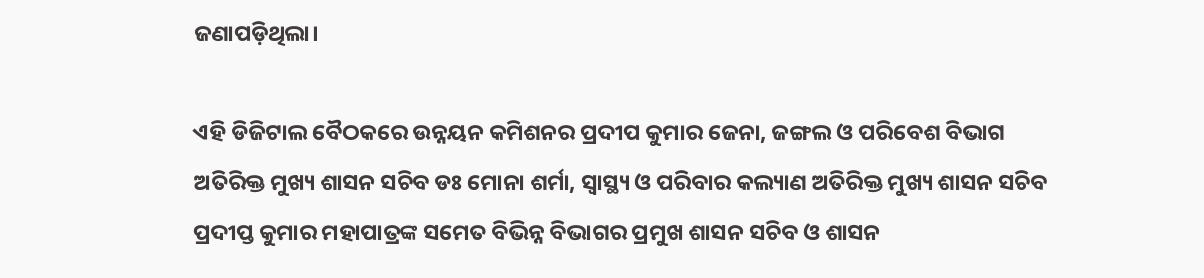ଜଣାପଡ଼ିଥିଲା।

ଏହି ଡିଜିଟାଲ ବୈଠକରେ ଉନ୍ନୟନ କମିଶନର ପ୍ରଦୀପ କୁମାର ଜେନା, ଜଙ୍ଗଲ ଓ ପରିବେଶ ବିଭାଗ ଅତିରିକ୍ତ ମୁଖ୍ୟ ଶାସନ ସଚିବ ଡଃ ମୋନା ଶର୍ମା, ସ୍ୱାସ୍ଥ୍ୟ ଓ ପରିବାର କଲ୍ୟାଣ ଅତିରିକ୍ତ ମୁଖ୍ୟ ଶାସନ ସଚିବ ପ୍ରଦୀପ୍ତ କୁମାର ମହାପାତ୍ରଙ୍କ ସମେତ ବିଭିନ୍ନ ବିଭାଗର ପ୍ରମୁଖ ଶାସନ ସଚିବ ଓ ଶାସନ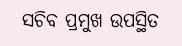ସଚିବ ପ୍ରମୁଖ ଉପସ୍ଥିତ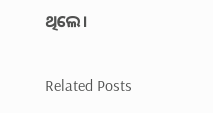ଥିଲେ।

Related Posts